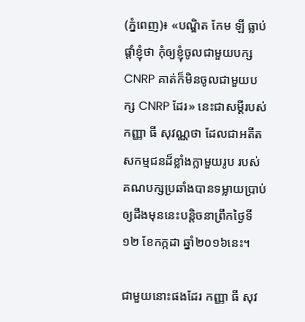(ភ្នំពេញ)៖ «បណ្ឌិត កែម ឡី ធ្លាប់ផ្តាំខ្ញុំថា កុំឲ្យខ្ញុំចូលជាមួយបក្ស CNRP គាត់ក៏មិនចូលជាមួយបក្ស CNRP ដែរ» នេះជាសម្តីរបស់កញ្ញា ធី សុវណ្ណថា ដែលជាអតីតសកម្មជនដ៏ខ្លាំងក្លាមួយរូប របស់គណបក្សប្រឆាំងបានទម្លាយប្រាប់ ឲ្យដឹងមុននេះបន្តិចនាព្រឹកថ្ងៃទី១២ ខែកក្កដា ឆ្នាំ២០១៦នេះ។

ជាមួយនោះផងដែរ កញ្ញា ធី សុវ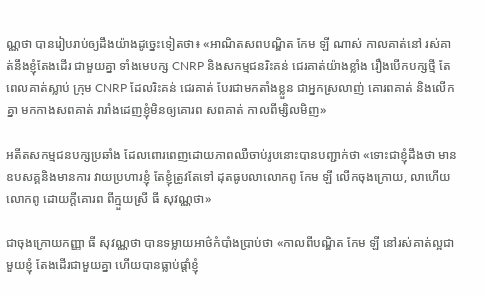ណ្ណថា បានរៀបរាប់ឲ្យដឹងយ៉ាងដូច្នេះទៀតថា៖ «អាណិតសពបណ្ឌិត កែម ឡី ណាស់ កាលគាត់នៅ រស់គាត់នឹងខ្ញុំតែងដើរ ជាមួយគ្នា ទាំងមេបក្ស CNRP និងសកម្មជនរិះគន់ ជេរគាត់យ៉ាងខ្លាំង រឿងបើកបក្សថ្មី តែពេលគាត់ស្លាប់ ក្រុម CNRP ដែលរិះគន់ ជេរគាត់ បែរជាមកតាំងខ្លួន ជាអ្នកស្រលាញ់ គោរពគាត់ និងលើកគ្នា មកកាងសពគាត់ រារាំងដេញខ្ញុំមិនឲ្យគោរព សពគាត់ កាលពីម្សិលមិញ»

អតីតសកម្មជនបក្សប្រឆាំង ដែលពោរពេញដោយភាពឈឺចាប់រូបនោះបានបញ្ជាក់ថា «ទោះជាខ្ញុំដឹងថា មានឧបសគ្គនិងមានការ វាយប្រហារខ្ញុំ តែខ្ញុំត្រូវតែទៅ ដុតធូបលាលោកពូ កែម ឡី លើកចុងក្រោយ, លាហើយលោកពូ ដោយក្តីគោរព ពីក្មួយស្រី ធី សុវណ្ណថា»

ជាចុងក្រោយកញ្ញា ធី សុវណ្ណថា បានទម្លាយអាថ៌កំបាំងប្រាប់ថា «កាលពីបណ្ឌិត កែម ឡី នៅរស់គាត់ល្អជាមួយខ្ញុំ តែងដើរជាមួយគ្នា ហើយបានធ្លាប់ផ្តាំខ្ញុំ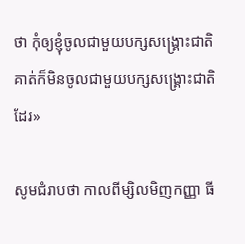ថា កុំឲ្យខ្ញុំចូលជាមួយបក្សសង្រ្គោះជាតិ គាត់ក៏មិនចូលជាមួយបក្សសង្គ្រោះជាតិដែរ»

សូមជំរាបថា កាលពីម្សិលមិញកញ្ញា ធី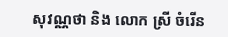សុវណ្ណថា និង លោក ស្រី ចំរើន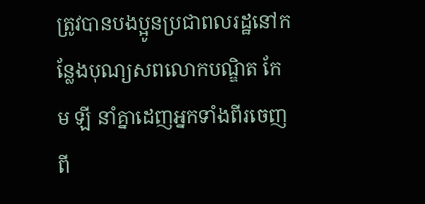ត្រូវបានបងប្អូនប្រជាពលរដ្ឋនៅកន្លែងបុណ្យសពលោកបណ្ឌិត កែម ឡី នាំគ្នាដេញអ្នកទាំងពីរចេញពី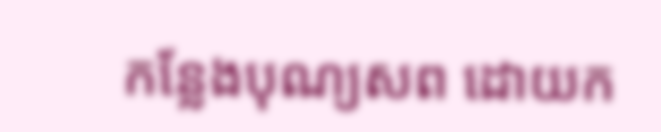កន្លែងបុណ្យសព ដោយក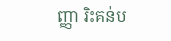ញ្ញា រិះគន់ប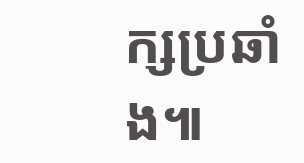ក្សប្រឆាំង៕